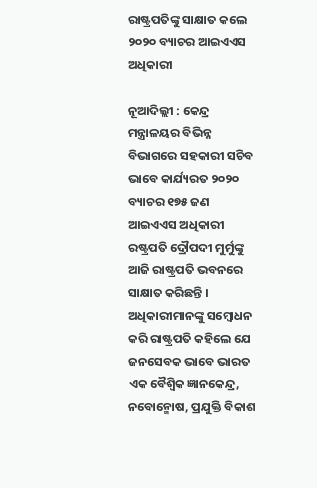ରାଷ୍ଟ୍ରପତିଙ୍କୁ ସାକ୍ଷାତ କଲେ ୨୦୨୦ ବ୍ୟାଚର ଆଇଏଏସ ଅଧିକାରୀ

ନୂଆଦିଲ୍ଲୀ : କେନ୍ଦ୍ର ମନ୍ତ୍ରାଳୟର ବିଭିନ୍ନ ବିଭାଗରେ ସହକାରୀ ସଚିବ ଭାବେ କାର୍ଯ୍ୟରତ ୨୦୨୦ ବ୍ୟାଚର ୧୭୫ ଜଣ ଆଇଏଏସ ଅଧିକାରୀ ରଷ୍ଟ୍ରପତି ଦ୍ରୌପଦୀ ମୁର୍ମୁଙ୍କୁ ଆଜି ରାଷ୍ଟ୍ରପତି ଭବନରେ ସାକ୍ଷାତ କରିଛନ୍ତି । ଅଧିକାରୀମାନଙ୍କୁ ସମ୍ବୋଧନ କରି ରାଷ୍ଟ୍ରପତି କହିଲେ ଯେ ଜନସେବକ ଭାବେ ଭାରତ ଏକ ବୈଶ୍ୱିକ ଜ୍ଞାନକେନ୍ଦ୍ର, ନବୋନ୍ମୋଷ, ପ୍ରଯୁକ୍ତି ବିକାଶ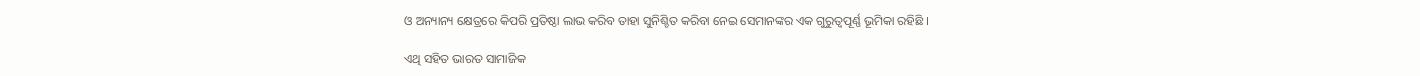ଓ ଅନ୍ୟାନ୍ୟ କ୍ଷେତ୍ରରେ କିପରି ପ୍ରତିଷ୍ଠା ଲାଭ କରିବ ତାହା ସୁନିଶ୍ଚିତ କରିବା ନେଇ ସେମାନଙ୍କର ଏକ ଗୁରୁତ୍ୱପୂର୍ଣ୍ଣ ଭୂମିକା ରହିଛି ।

ଏଥି ସହିତ ଭାରତ ସାମାଜିକ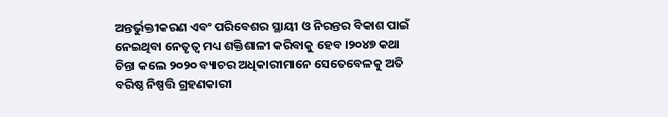ଅନ୍ତର୍ଭୁକ୍ତୀକରଣ ଏବଂ ପରିବେଶର ସ୍ଥାୟୀ ଓ ନିରନ୍ତର ବିକାଶ ପାଇଁ ନେଇଥିବା ନେତୃତ୍ୱ ମଧ୍ୟ ଶକ୍ତିଶାଳୀ କରିବାକୁ ହେବ ।୨୦୪୭ କଥା ଚିନ୍ତା କଲେ ୨୦୨୦ ବ୍ୟାଚର ଅଧିକାରୀମାନେ ସେତେବେଳକୁ ଅତି ବରିଷ୍ଠ ନିଷ୍ପତ୍ତି ଗ୍ରହଣକାରୀ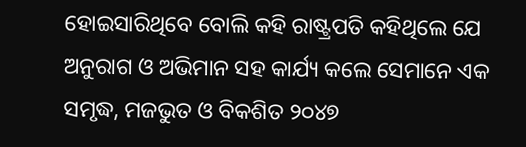ହୋଇସାରିଥିବେ ବୋଲି କହି ରାଷ୍ଟ୍ରପତି କହିଥିଲେ ଯେ ଅନୁରାଗ ଓ ଅଭିମାନ ସହ କାର୍ଯ୍ୟ କଲେ ସେମାନେ ଏକ ସମୃଦ୍ଧ, ମଜଭୁତ ଓ ବିକଶିତ ୨୦୪୭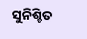ସୁନିଶ୍ଚିତ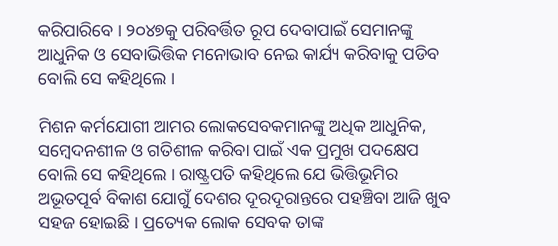କରିପାରିବେ । ୨୦୪୭କୁ ପରିବର୍ତ୍ତିତ ରୂପ ଦେବାପାଇଁ ସେମାନଙ୍କୁ ଆଧୁନିକ ଓ ସେବାଭିତ୍ତିକ ମନୋଭାବ ନେଇ କାର୍ଯ୍ୟ କରିବାକୁ ପଡିବ ବୋଲି ସେ କହିଥିଲେ ।

ମିଶନ କର୍ମଯୋଗୀ ଆମର ଲୋକସେବକମାନଙ୍କୁ ଅଧିକ ଆଧୁନିକ, ସମ୍ବେଦନଶୀଳ ଓ ଗତିଶୀଳ କରିବା ପାଇଁ ଏକ ପ୍ରମୁଖ ପଦକ୍ଷେପ ବୋଲି ସେ କହିଥିଲେ । ରାଷ୍ଟ୍ରପତି କହିଥିଲେ ଯେ ଭିତ୍ତିଭୂମିର ଅଭୂତପୂର୍ବ ବିକାଶ ଯୋଗୁଁ ଦେଶର ଦୂରଦୂରାନ୍ତରେ ପହଞ୍ଚିବା ଆଜି ଖୁବ ସହଜ ହୋଇଛି । ପ୍ରତ୍ୟେକ ଲୋକ ସେବକ ତାଙ୍କ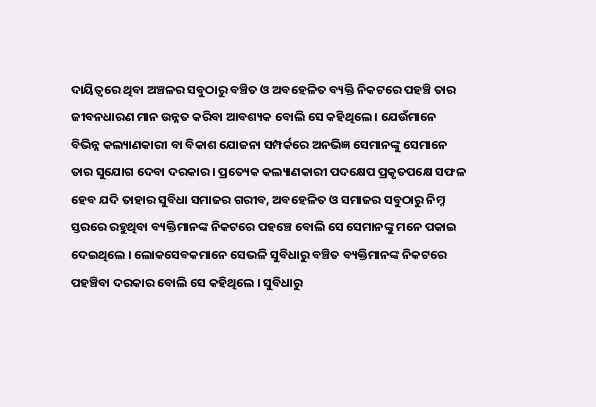ଦାୟିତ୍ୱରେ ଥିବା ଅଞ୍ଚଳର ସବୁଠାରୁ ବଞ୍ଚିତ ଓ ଅବହେଳିତ ବ୍ୟକ୍ତି ନିକଟରେ ପହଞ୍ଚି ତାର ଜୀବନଧାରଣ ମାନ ଉନ୍ନତ କରିବା ଆବଶ୍ୟକ ବୋଲି ସେ କହିଥିଲେ । ଯେଉଁମାନେ ବିଭିନ୍ନ କଲ୍ୟାଣକାରୀ ବା ବିକାଶ ଯୋଜନା ସମ୍ପର୍କରେ ଅନଭିଜ୍ଞ ସେମାନଙ୍କୁ ସେମାନେ ତାର ସୁଯୋଗ ଦେବା ଦରକାର । ପ୍ରତ୍ୟେକ କଲ୍ୟାଣକାରୀ ପଦକ୍ଷେପ ପ୍ରକୃତପକ୍ଷେ ସଫଳ ହେବ ଯଦି ତାହାର ସୁବିଧା ସମାଜର ଗରୀବ, ଅବହେଳିତ ଓ ସମାଜର ସବୁଠାରୁ ନିମ୍ନ ସ୍ତରରେ ରହୁଥିବା ବ୍ୟକ୍ତିମାନଙ୍କ ନିକଟରେ ପହଞ୍ଚେ ବୋଲି ସେ ସେମାନଙ୍କୁ ମନେ ପକାଇ ଦେଇଥିଲେ । ଲୋକସେବକମାନେ ସେଭଳି ସୁବିଧାରୁ ବଞ୍ଚିତ ବ୍ୟକ୍ତିମାନଙ୍କ ନିକଟରେ ପହଞ୍ଚିବା ଦରକାର ବୋଲି ସେ କହିଥିଲେ । ସୁବିଧାରୁ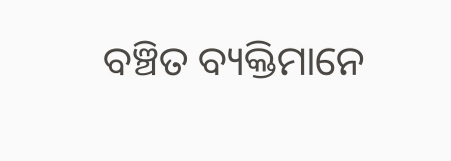ବଞ୍ଚିତ ବ୍ୟକ୍ତିମାନେ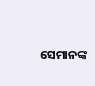ସେମାନଙ୍କ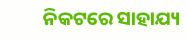ନିକଟରେ ସାହାଯ୍ୟ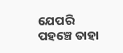ଯେପରି ପହଞ୍ଚେ ତାହା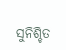ସୁନିଶ୍ଚିତ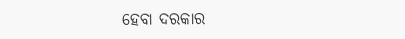ହେବା ଦରକାର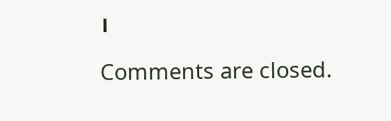।

Comments are closed.